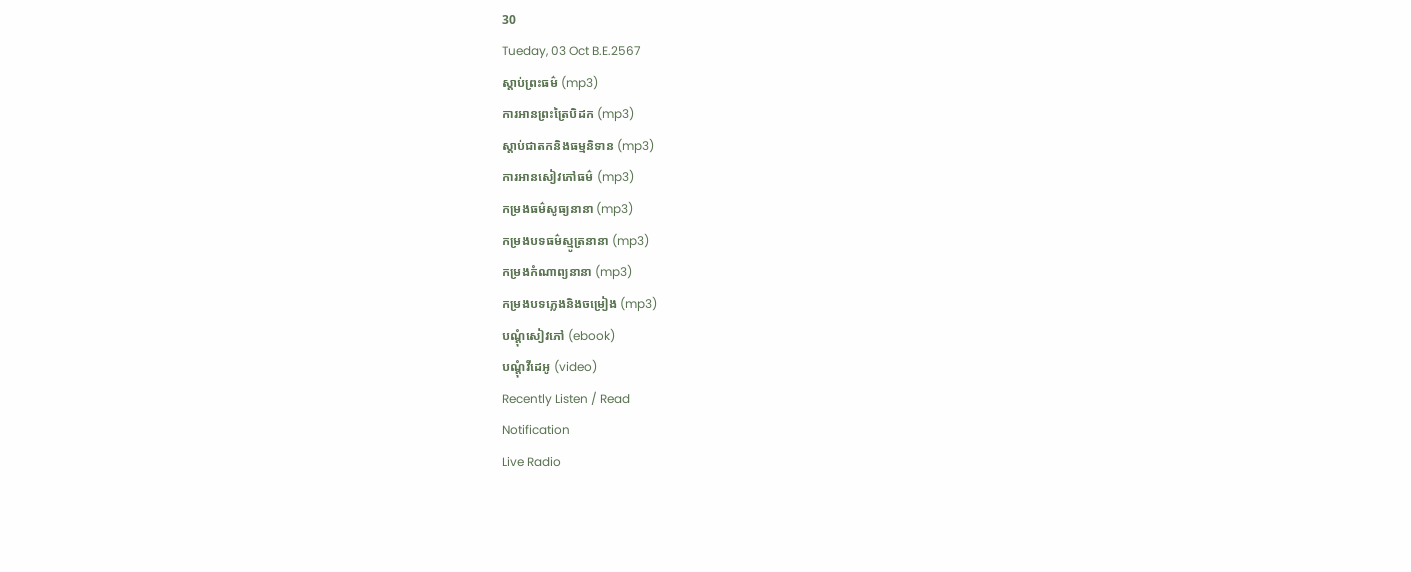30
Tueday, 03 Oct B.E.2567
ស្តាប់ព្រះធម៌ (mp3)
ការអានព្រះត្រៃបិដក (mp3)
ស្តាប់ជាតកនិងធម្មនិទាន (mp3)
ការអានសៀវភៅធម៌ (mp3)
កម្រងធម៌សូធ្យនានា (mp3)
កម្រងបទធម៌ស្មូត្រនានា (mp3)
កម្រងកំណាព្យនានា (mp3)
កម្រងបទភ្លេងនិងចម្រៀង (mp3)
បណ្តុំសៀវភៅ (ebook)
បណ្តុំវីដេអូ (video)
Recently Listen / Read
Notification
Live Radio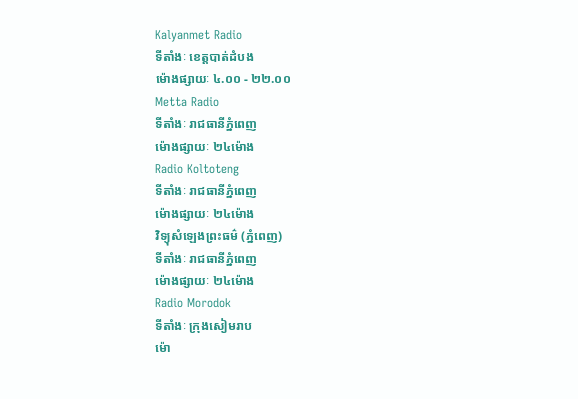Kalyanmet Radio
ទីតាំងៈ ខេត្តបាត់ដំបង
ម៉ោងផ្សាយៈ ៤.០០ - ២២.០០
Metta Radio
ទីតាំងៈ រាជធានីភ្នំពេញ
ម៉ោងផ្សាយៈ ២៤ម៉ោង
Radio Koltoteng
ទីតាំងៈ រាជធានីភ្នំពេញ
ម៉ោងផ្សាយៈ ២៤ម៉ោង
វិទ្យុសំឡេងព្រះធម៌ (ភ្នំពេញ)
ទីតាំងៈ រាជធានីភ្នំពេញ
ម៉ោងផ្សាយៈ ២៤ម៉ោង
Radio Morodok
ទីតាំងៈ ក្រុងសៀមរាប
ម៉ោ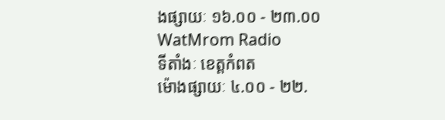ងផ្សាយៈ ១៦.០០ - ២៣.០០
WatMrom Radio
ទីតាំងៈ ខេត្តកំពត
ម៉ោងផ្សាយៈ ៤.០០ - ២២.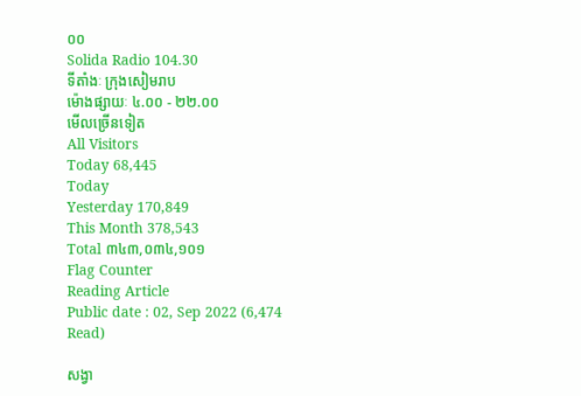០០
Solida Radio 104.30
ទីតាំងៈ ក្រុងសៀមរាប
ម៉ោងផ្សាយៈ ៤.០០ - ២២.០០
មើលច្រើនទៀត
All Visitors
Today 68,445
Today
Yesterday 170,849
This Month 378,543
Total ៣៤៣,០៣៤,១០១
Flag Counter
Reading Article
Public date : 02, Sep 2022 (6,474 Read)

សង្វា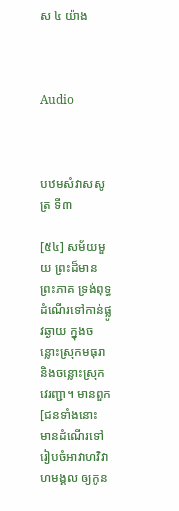ស ៤ យ៉ាង



Audio



បឋមសំវាសសូត្រ ទី៣

[៥៤] សម័យមួយ ព្រះដ៏មានព្រះភាគ ទ្រង់ពុទ្ធដំណើរទៅកាន់ផ្លូវឆ្ងាយ ក្នុងចន្លោះស្រុកមធុរា និងចន្លោះស្រុកវេរញ្ជា។ មានពួក [ជនទាំងនោះ មានដំណើរទៅរៀបចំអាវាហវិវាហមង្គល ឲ្យកូន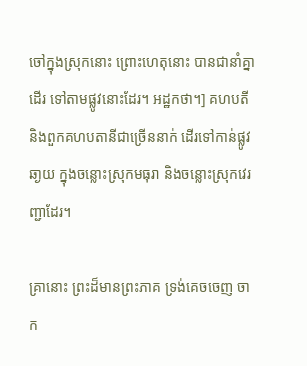ចៅក្នុងស្រុកនោះ ព្រោះហេតុនោះ បានជានាំគ្នាដើរ ទៅតាមផ្លូវនោះដែរ។ អដ្ឋកថា។] គហបតី និងពួកគហបតានីជាច្រើននាក់ ដើរទៅកាន់ផ្លូវឆា្ងយ ក្នុងចន្លោះស្រុកមធុរា និងចន្លោះស្រុកវេរញ្ជាដែរ។

គ្រានោះ ព្រះដ៏មានព្រះភាគ ទ្រង់គេចចេញ ចាក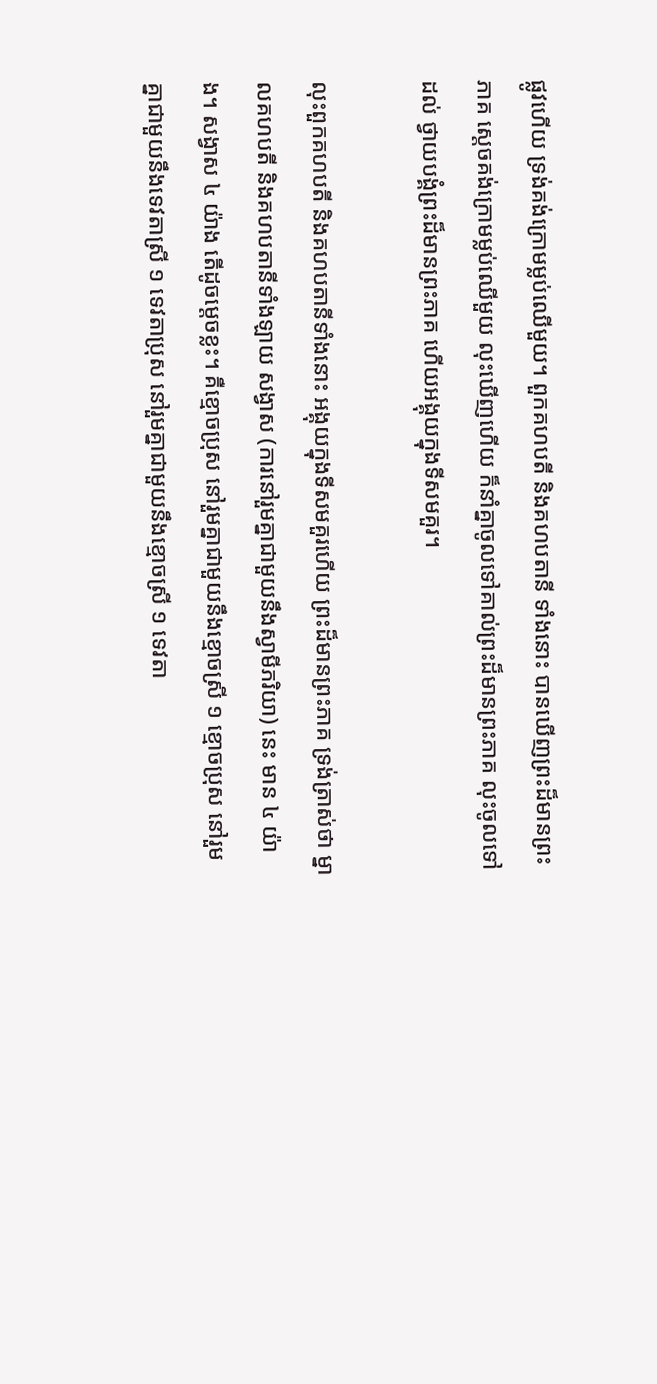ផ្លូវហើយ ទ្រង់គង់ក្រោមម្លប់ឈើមួយ។ ពួកគហបតី និងគហបតានី ទាំងនោះ បានឃើញព្រះដ៏មានព្រះភាគ សេ្តចគង់ក្រោមម្លប់ឈើមួយ លុះឃើញហើយ ក៏នាំគ្នាចូលទៅគាល់ព្រះដ៏មានព្រះភាគ លុះចូលទៅដល់ ថ្វាយបង្គំព្រះដ៏មានព្រះភាគ ហើយអង្គុយក្នុងទីសមគួរ។

លុះពួកគហបតី និងគហបតានីទាំងនោះ អង្គុយក្នុងទីសមគួរហើយ ព្រះដ៏មានព្រះភាគ ទ្រង់ត្រាស់ថា ម្នាលគហបតី និងគហបតានីទាំងឡាយ សង្វាស (ការនៅរួមគ្នាជាមួយនឹងស្វាមីភរិយា) នេះ មាន ៤ យ៉ាង។ សង្វាស ៤ យ៉ាង តើដូចម្តេចខ្លះ។ គឺខ្មោចប្រុស នៅរួមគ្នាជាមួយនឹងខ្មោចស្រី ១ ខ្មោចប្រុស នៅរួមគ្នាជាមួយនឹងទេវតាស្រី ១ ទេវតាប្រុស នៅរួមគ្នាជាមួយនឹងខ្មោចស្រី ១ ទេវតា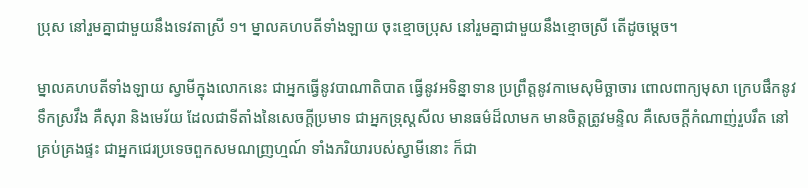ប្រុស នៅរួមគ្នាជាមួយនឹងទេវតាស្រី ១។ ម្នាលគហបតីទាំងឡាយ ចុះខ្មោចប្រុស នៅរួមគ្នាជាមួយនឹងខ្មោចស្រី តើដូចម្តេច។

ម្នាលគហបតីទាំងឡាយ ស្វាមីក្នុងលោកនេះ ជាអ្នកធ្វើនូវបាណាតិបាត ធ្វើនូវអទិន្នាទាន ប្រព្រឹត្តនូវកាមេសុមិច្ឆាចារ ពោលពាក្យមុសា ក្រេបផឹកនូវទឹកស្រវឹង គឺសុរា និងមេរ័យ ដែលជាទីតាំងនៃសេចក្តីប្រមាទ ជាអ្នកទ្រុស្តសីល មានធម៌ដ៏លាមក មានចិត្តត្រូវមន្ទិល គឺសេចក្តីកំណាញ់រួបរឹត នៅគ្រប់គ្រងផ្ទះ ជាអ្នកជេរប្រទេចពួកសមណញ្រហ្មណ៍ ទាំងភរិយារបស់ស្វាមីនោះ ក៏ជា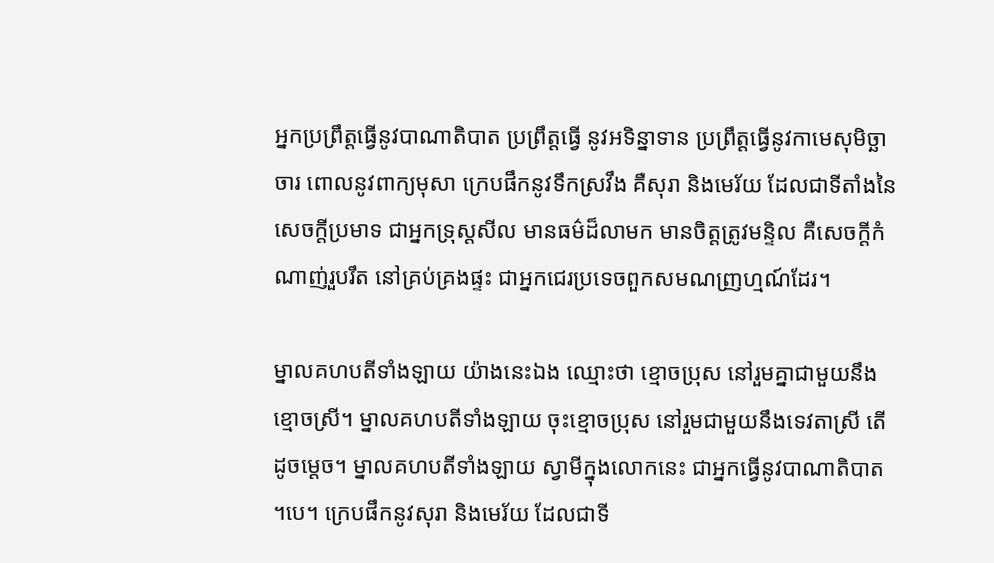អ្នកប្រព្រឹត្តធ្វើនូវបាណាតិបាត ប្រព្រឹត្តធ្វើ នូវអទិន្នាទាន ប្រព្រឹត្តធ្វើនូវកាមេសុមិច្ឆាចារ ពោលនូវពាក្យមុសា ក្រេបផឹកនូវទឹកស្រវឹង គឺសុរា និងមេរ័យ ដែលជាទីតាំងនៃសេចក្តីប្រមាទ ជាអ្នកទ្រុស្តសីល មានធម៌ដ៏លាមក មានចិត្តត្រូវមន្ទិល គឺសេចក្តីកំណាញ់រួបរឹត នៅគ្រប់គ្រងផ្ទះ ជាអ្នកជេរប្រទេចពួកសមណញ្រហ្មណ៍ដែរ។

ម្នាលគហបតីទាំងឡាយ យ៉ាងនេះឯង ឈ្មោះថា ខ្មោចប្រុស នៅរួមគ្នាជាមួយនឹងខ្មោចស្រី។ ម្នាលគហបតីទាំងឡាយ ចុះខ្មោចប្រុស នៅរួមជាមួយនឹងទេវតាស្រី តើដូចម្តេច។ ម្នាលគហបតីទាំងឡាយ ស្វាមីក្នុងលោកនេះ ជាអ្នកធ្វើនូវបាណាតិបាត ។បេ។ ក្រេបផឹកនូវសុរា និងមេរ័យ ដែលជាទី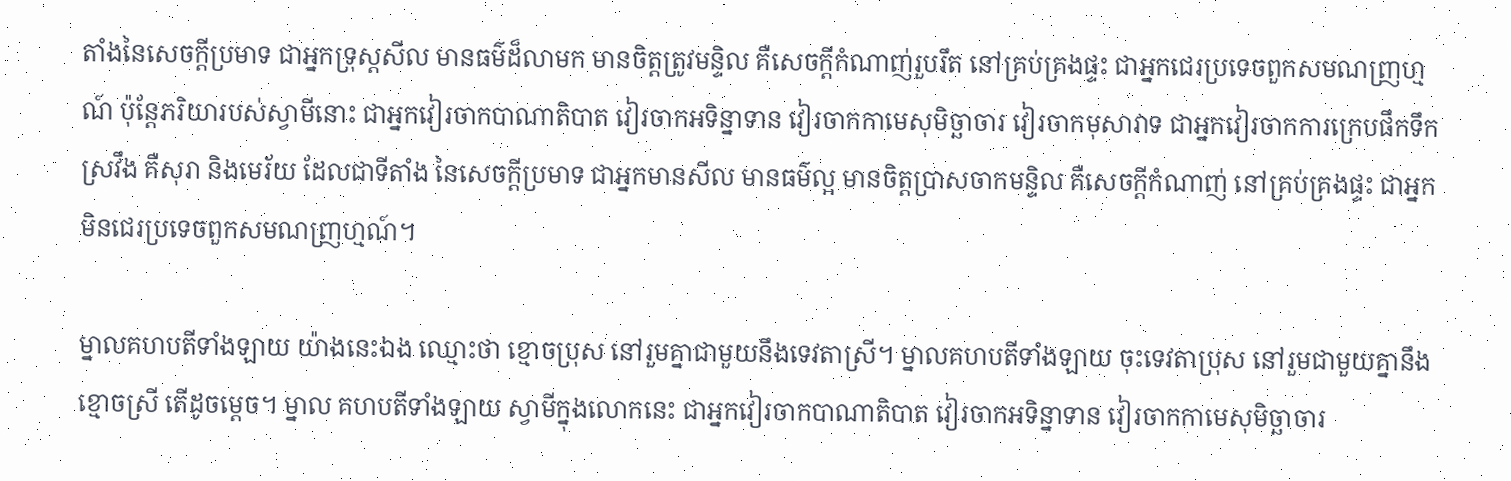តាំងនៃសេចក្តីប្រមាទ ជាអ្នកទ្រុស្តសីល មានធម៌ដ៏លាមក មានចិត្តត្រូវមន្ទិល គឺសេចក្តីកំណាញ់រួបរឹត នៅគ្រប់គ្រងផ្ទះ ជាអ្នកជេរប្រទេចពួកសមណញ្រហ្មណ៍ ប៉ុន្តែភរិយារបស់ស្វាមីនោះ ជាអ្នកវៀរចាកបាណាតិបាត វៀរចាកអទិន្នាទាន វៀរចាកកាមេសុមិច្ឆាចារ វៀរចាកមុសាវាទ ជាអ្នកវៀរចាកការក្រេបផឹកទឹកស្រវឹង គឺសុរា និងមេរ័យ ដែលជាទីតាំង នៃសេចក្តីប្រមាទ ជាអ្នកមានសីល មានធម៌ល្អ មានចិត្តប្រាសចាកមន្ទិល គឺសេចក្តីកំណាញ់ នៅគ្រប់គ្រងផ្ទះ ជាអ្នកមិនជេរប្រទេចពួកសមណញ្រហ្មណ៍។

ម្នាលគហបតីទាំងឡាយ យ៉ាងនេះឯង ឈ្មោះថា ខ្មោចប្រុស នៅរួមគ្នាជាមួយនឹងទេវតាស្រី។ ម្នាលគហបតីទាំងឡាយ ចុះទេវតាប្រុស នៅរួមជាមួយគ្នានឹងខ្មោចស្រី តើដូចម្តេច។ ម្នាល គហបតីទាំងឡាយ ស្វាមីក្នុងលោកនេះ ជាអ្នកវៀរចាកបាណាតិបាត វៀរចាកអទិន្នាទាន វៀរចាកកាមេសុមិច្ឆាចារ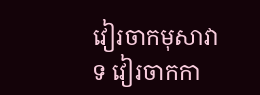វៀរចាកមុសាវាទ វៀរចាកកា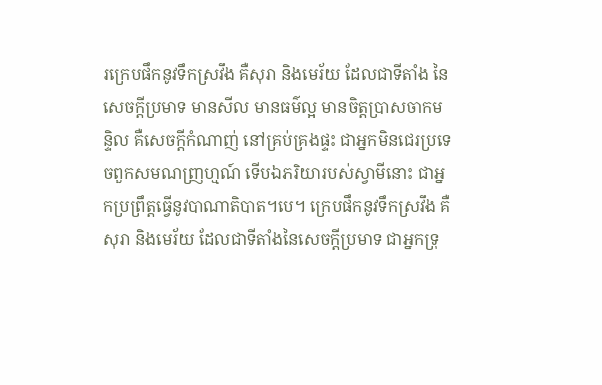រក្រេបផឹកនូវទឹកស្រវឹង គឺសុរា និងមេរ័យ ដែលជាទីតាំង នៃសេចក្តីប្រមាទ មានសីល មានធម៌ល្អ មានចិត្តប្រាសចាកមន្ទិល គឺសេចក្តីកំណាញ់ នៅគ្រប់គ្រងផ្ទះ ជាអ្នកមិនជេរប្រទេចពួកសមណញ្រហ្មណ៍ ទើបឯភរិយារបស់ស្វាមីនោះ ជាអ្នកប្រព្រឹត្តធ្វើនូវបាណាតិបាត។បេ។ ក្រេបផឹកនូវទឹកស្រវឹង គឺសុរា និងមេរ័យ ដែលជាទីតាំងនៃសេចក្តីប្រមាទ ជាអ្នកទ្រុ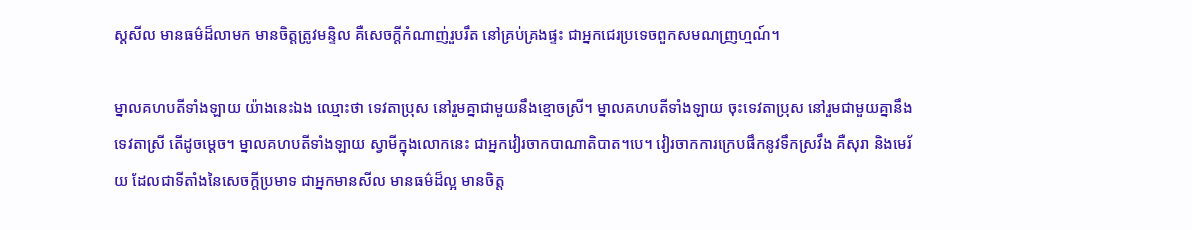ស្តសីល មានធម៌ដ៏លាមក មានចិត្តត្រូវមន្ទិល គឺសេចក្តីកំណាញ់រួបរឹត នៅគ្រប់គ្រងផ្ទះ ជាអ្នកជេរប្រទេចពួកសមណញ្រហ្មណ៍។

ម្នាលគហបតីទាំងឡាយ យ៉ាងនេះឯង ឈ្មោះថា ទេវតាប្រុស នៅរួមគ្នាជាមួយនឹងខ្មោចស្រី។ ម្នាលគហបតីទាំងឡាយ ចុះទេវតាប្រុស នៅរួមជាមួយគ្នានឹងទេវតាស្រី តើដូចម្តេច។ ម្នាលគហបតីទាំងឡាយ ស្វាមីក្នុងលោកនេះ ជាអ្នកវៀរចាកបាណាតិបាត។បេ។ វៀរចាកការក្រេបផឹកនូវទឹកស្រវឹង គឺសុរា និងមេរ័យ ដែលជាទីតាំងនៃសេចក្តីប្រមាទ ជាអ្នកមានសីល មានធម៌ដ៏ល្អ មានចិត្ត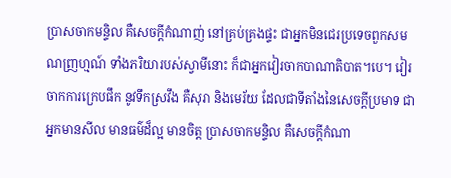ប្រាសចាកមន្ទិល គឺសេចក្តីកំណាញ់ នៅគ្រប់គ្រងផ្ទះ ជាអ្នកមិនជេរប្រទេចពួកសមណញ្រហ្មណ៍ ទាំងភរិយារបស់ស្វាមីនោះ ក៏ជាអ្នកវៀរចាកបាណាតិបាត។បេ។ វៀរចាកការក្រេបផឹក នូវទឹកស្រវឹង គឺសុរា និងមេរ័យ ដែលជាទីតាំងនៃសេចក្តីប្រមាទ ជាអ្នកមានសីល មានធម៌ដ៏ល្អ មានចិត្ត ប្រាសចាកមន្ទិល គឺសេចក្តីកំណា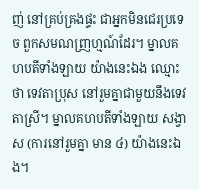ញ់ នៅគ្រប់គ្រងផ្ទះ ជាអ្នកមិនជេរប្រទេច ពួកសមណញ្រហ្មណ៍ដែរ។ ម្នាលគហបតីទាំងឡាយ យ៉ាងនេះឯង ឈ្មោះថា ទេវតាប្រុស នៅរួមគ្នាជាមួយនឹងទេវតាស្រី។ ម្នាលគហបតីទាំងឡាយ សង្វាស (ការនៅរួមគ្នា មាន ៤) យ៉ាងនេះឯង។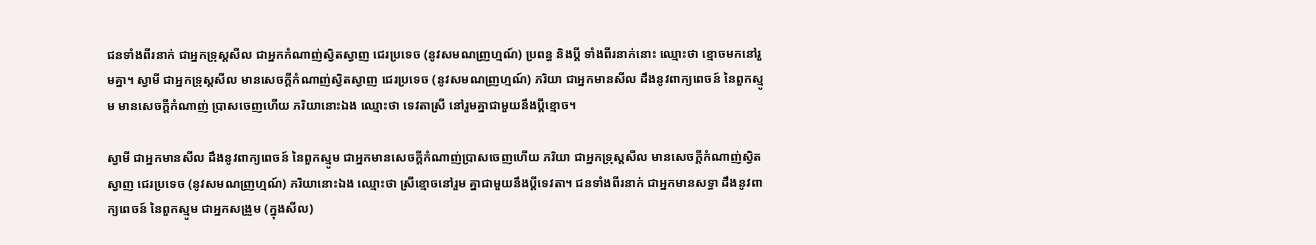ជនទាំងពីរនាក់ ជាអ្នកទ្រុស្តសីល ជាអ្នកកំណាញ់ស្វិតស្វាញ ជេរប្រទេច (នូវសមណញ្រហ្មណ៍) ប្រពន្ធ និងប្តី ទាំងពីរនាក់នោះ ឈ្មោះថា ខ្មោចមកនៅរួមគ្នា។ ស្វាមី ជាអ្នកទ្រុស្តសីល មានសេចក្តីកំណាញ់ស្វិតស្វាញ ជេរប្រទេច (នូវសមណញ្រហ្មណ៍) ភរិយា ជាអ្នកមានសីល ដឹងនូវពាក្យពេចន៍ នៃពួកស្មូម មានសេចក្តីកំណាញ់ ប្រាសចេញហើយ ភរិយានោះឯង ឈ្មោះថា ទេវតាស្រី នៅរួមគ្នាជាមួយនឹងប្តីខ្មោច។

ស្វាមី ជាអ្នកមានសីល ដឹងនូវពាក្យពេចន៍ នៃពួកស្មូម ជាអ្នកមានសេចក្តីកំណាញ់ប្រាសចេញហើយ ភរិយា ជាអ្នកទ្រុស្តសីល មានសេចក្តីកំណាញ់ស្វិតស្វាញ ជេរប្រទេច (នូវសមណញ្រហ្មណ៍) ភរិយានោះឯង ឈ្មោះថា ស្រីខ្មោចនៅរួម គ្នាជាមួយនឹងប្តីទេវតា។ ជនទាំងពីរនាក់ ជាអ្នកមានសទ្ធា ដឹងនូវពាក្យពេចន៍ នៃពួកស្មូម ជាអ្នកសង្រួម (ក្នុងសីល)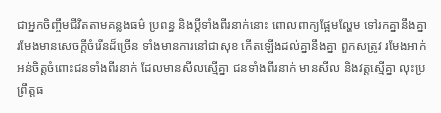ជាអ្នកចិញ្ចឹមជីវិតតាមគន្លងធម៌ ប្រពន្ធ និងប្តីទាំងពីរនាក់នោះ ពោលពាក្យផ្អែមល្ហែម ទៅរកគ្នានឹងគ្នា រមែងមានសេចក្តីចំរើនដ៏ច្រើន ទាំងមានការនៅជាសុខ កើតឡើងដល់គ្នានឹងគ្នា ពួកសត្រូវ រមែងអាក់អន់ចិត្តចំពោះជនទាំងពីរនាក់ ដែលមានសីលស្មើគ្នា ជនទាំងពីរនាក់ មានសីល និងវត្តស្មើគ្នា លុះប្រព្រឹត្តធ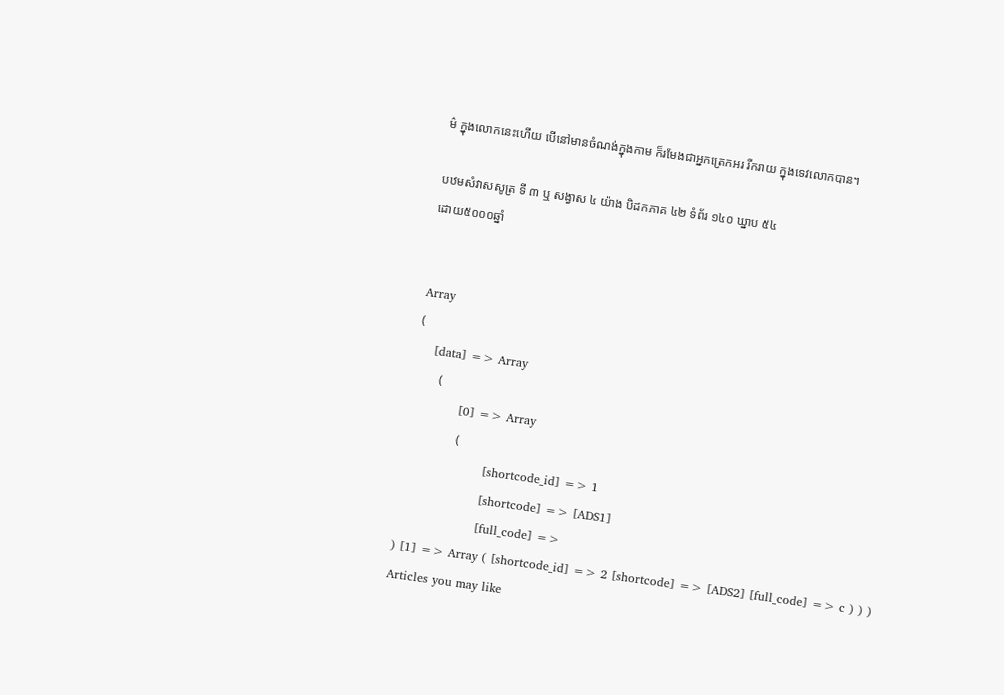ម៌ ក្នុងលោកនេះហើយ បើនៅមានចំណង់ក្នុងកាម ក៏រមែងជាអ្នកត្រេកអរ រីករាយ ក្នុងទេវលោកបាន។

បឋមសំវាសសូត្រ ទី ៣ ឬ សង្វាស ៤ យ៉ាង បិដកភាគ ៤២ ទំព័រ ១៤០ ឃ្នាប ៥៤
ដោយ៥០០០ឆ្នាំ


Array
(
    [data] => Array
        (
            [0] => Array
                (
                    [shortcode_id] => 1
                    [shortcode] => [ADS1]
                    [full_code] =>
) [1] => Array ( [shortcode_id] => 2 [shortcode] => [ADS2] [full_code] => c ) ) )
Articles you may like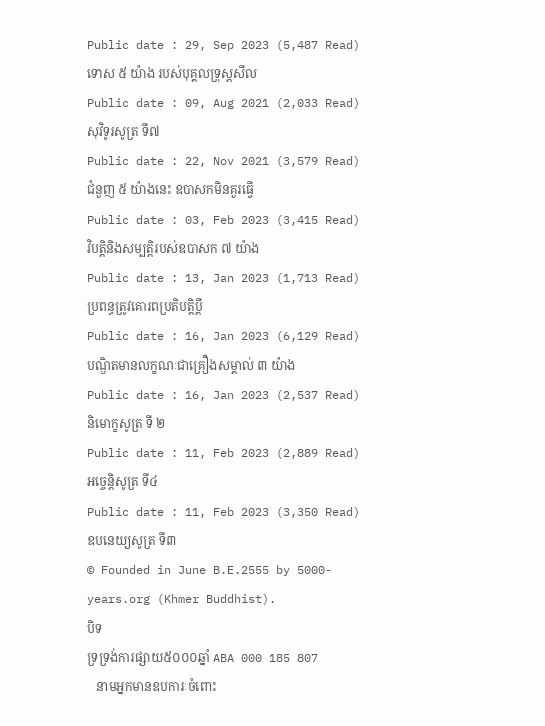Public date : 29, Sep 2023 (5,487 Read)
ទោស ៥ យ៉ាង របស់បុគ្គលទ្រុស្តសីល
Public date : 09, Aug 2021 (2,033 Read)
សុវិទូរសូត្រ ទី៧
Public date : 22, Nov 2021 (3,579 Read)
ជំនួញ ៥ យ៉ាងនេះ ឧបាសកមិនគួរធ្វើ
Public date : 03, Feb 2023 (3,415 Read)
វិបត្តិនិងសម្បត្តិរបស់ឧបាសក ៧ យ៉ាង
Public date : 13, Jan 2023 (1,713 Read)
ប្រពន្ធត្រូវគោរពប្រតិបត្តិប្ដី
Public date : 16, Jan 2023 (6,129 Read)
បណ្ឌិតមានលក្ខណៈជាគ្រឿងសម្គាល់ ៣ យ៉ាង
Public date : 16, Jan 2023 (2,537 Read)
និមោក្ខសូត្រ ទី ២
Public date : 11, Feb 2023 (2,889 Read)
អច្ចេនិ្តសូត្រ ទី៤
Public date : 11, Feb 2023 (3,350 Read)
ឧបនេយ្យសូត្រ ទី៣
© Founded in June B.E.2555 by 5000-years.org (Khmer Buddhist).
បិទ
ទ្រទ្រង់ការផ្សាយ៥០០០ឆ្នាំ ABA 000 185 807
   នាមអ្នកមានឧបការៈចំពោះ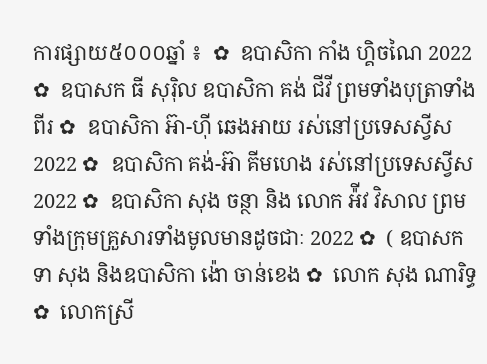ការផ្សាយ៥០០០ឆ្នាំ ៖  ✿  ឧបាសិកា កាំង ហ្គិចណៃ 2022 ✿  ឧបាសក ធី សុរ៉ិល ឧបាសិកា គង់ ជីវី ព្រមទាំងបុត្រាទាំងពីរ ✿  ឧបាសិកា អ៊ា-ហុី ឆេងអាយ រស់នៅប្រទេសស្វីស 2022 ✿  ឧបាសិកា គង់-អ៊ា គីមហេង រស់នៅប្រទេសស្វីស  2022 ✿  ឧបាសិកា សុង ចន្ថា និង លោក អ៉ីវ វិសាល ព្រមទាំងក្រុមគ្រួសារទាំងមូលមានដូចជាៈ 2022 ✿  ( ឧបាសក ទា សុង និងឧបាសិកា ង៉ោ ចាន់ខេង ✿  លោក សុង ណារិទ្ធ ✿  លោកស្រី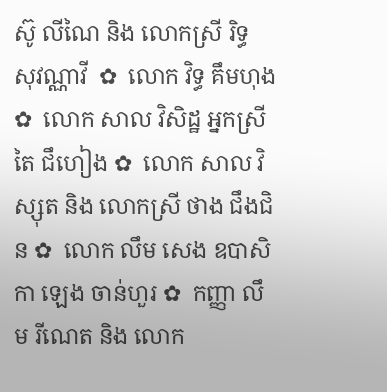ស៊ូ លីណៃ និង លោកស្រី រិទ្ធ សុវណ្ណាវី  ✿  លោក វិទ្ធ គឹមហុង ✿  លោក សាល វិសិដ្ឋ អ្នកស្រី តៃ ជឹហៀង ✿  លោក សាល វិស្សុត និង លោកស្រី ថាង ជឹងជិន ✿  លោក លឹម សេង ឧបាសិកា ឡេង ចាន់ហួរ ✿  កញ្ញា លឹម រីណេត និង លោក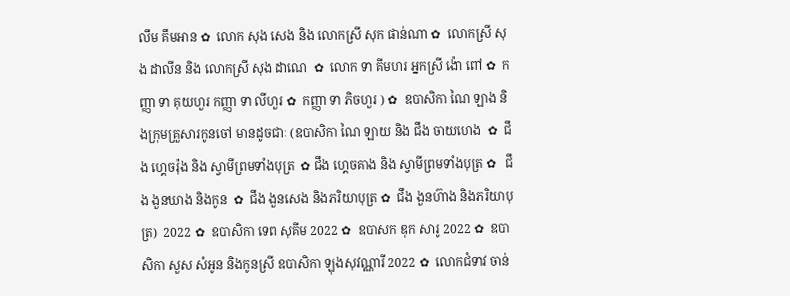លឹម គឹមអាន ✿  លោក សុង សេង និង លោកស្រី សុក ផាន់ណា ✿  លោកស្រី សុង ដាលីន និង លោកស្រី សុង ដាណេ  ✿  លោក ទា គីមហរ អ្នកស្រី ង៉ោ ពៅ ✿  កញ្ញា ទា គុយហួរ កញ្ញា ទា លីហួរ ✿  កញ្ញា ទា ភិចហួរ ) ✿  ឧបាសិកា ណៃ ឡាង និងក្រុមគ្រួសារកូនចៅ មានដូចជាៈ (ឧបាសិកា ណៃ ឡាយ និង ជឹង ចាយហេង  ✿  ជឹង ហ្គេចរ៉ុង និង ស្វាមីព្រមទាំងបុត្រ  ✿ ជឹង ហ្គេចគាង និង ស្វាមីព្រមទាំងបុត្រ ✿   ជឹង ងួនឃាង និងកូន  ✿  ជឹង ងួនសេង និងភរិយាបុត្រ ✿  ជឹង ងួនហ៊ាង និងភរិយាបុត្រ)  2022 ✿  ឧបាសិកា ទេព សុគីម 2022 ✿  ឧបាសក ឌុក សារូ 2022 ✿  ឧបាសិកា សួស សំអូន និងកូនស្រី ឧបាសិកា ឡុងសុវណ្ណារី 2022 ✿  លោកជំទាវ ចាន់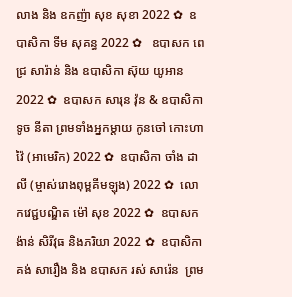លាង និង ឧកញ៉ា សុខ សុខា 2022 ✿  ឧបាសិកា ទីម សុគន្ធ 2022 ✿   ឧបាសក ពេជ្រ សារ៉ាន់ និង ឧបាសិកា ស៊ុយ យូអាន 2022 ✿  ឧបាសក សារុន វ៉ុន & ឧបាសិកា ទូច នីតា ព្រមទាំងអ្នកម្តាយ កូនចៅ កោះហាវ៉ៃ (អាមេរិក) 2022 ✿  ឧបាសិកា ចាំង ដាលី (ម្ចាស់រោងពុម្ពគីមឡុង) 2022 ✿  លោកវេជ្ជបណ្ឌិត ម៉ៅ សុខ 2022 ✿  ឧបាសក ង៉ាន់ សិរីវុធ និងភរិយា 2022 ✿  ឧបាសិកា គង់ សារឿង និង ឧបាសក រស់ សារ៉េន  ព្រម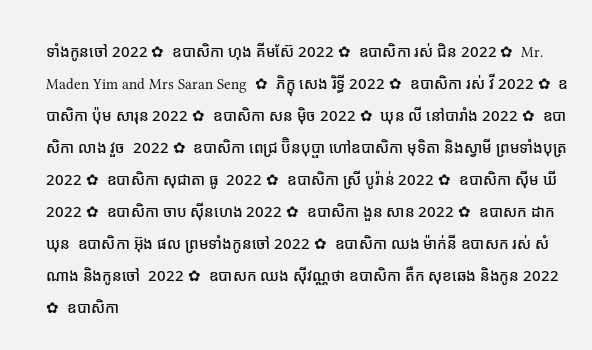ទាំងកូនចៅ 2022 ✿  ឧបាសិកា ហុង គីមស៊ែ 2022 ✿  ឧបាសិកា រស់ ជិន 2022 ✿  Mr. Maden Yim and Mrs Saran Seng  ✿  ភិក្ខុ សេង រិទ្ធី 2022 ✿  ឧបាសិកា រស់ វី 2022 ✿  ឧបាសិកា ប៉ុម សារុន 2022 ✿  ឧបាសិកា សន ម៉ិច 2022 ✿  ឃុន លី នៅបារាំង 2022 ✿  ឧបាសិកា លាង វួច  2022 ✿  ឧបាសិកា ពេជ្រ ប៊ិនបុប្ផា ហៅឧបាសិកា មុទិតា និងស្វាមី ព្រមទាំងបុត្រ  2022 ✿  ឧបាសិកា សុជាតា ធូ  2022 ✿  ឧបាសិកា ស្រី បូរ៉ាន់ 2022 ✿  ឧបាសិកា ស៊ីម ឃី 2022 ✿  ឧបាសិកា ចាប ស៊ីនហេង 2022 ✿  ឧបាសិកា ងួន សាន 2022 ✿  ឧបាសក ដាក ឃុន  ឧបាសិកា អ៊ុង ផល ព្រមទាំងកូនចៅ 2022 ✿  ឧបាសិកា ឈង ម៉ាក់នី ឧបាសក រស់ សំណាង និងកូនចៅ  2022 ✿  ឧបាសក ឈង សុីវណ្ណថា ឧបាសិកា តឺក សុខឆេង និងកូន 2022 ✿  ឧបាសិកា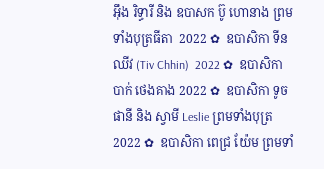អុឹង រិទ្ធារី និង ឧបាសក ប៊ូ ហោនាង ព្រមទាំងបុត្រធីតា  2022 ✿  ឧបាសិកា ទីន ឈីវ (Tiv Chhin)  2022 ✿  ឧបាសិកា បាក់ ថេងគាង 2022 ✿  ឧបាសិកា ទូច ផានី និង ស្វាមី Leslie ព្រមទាំងបុត្រ  2022 ✿  ឧបាសិកា ពេជ្រ យ៉ែម ព្រមទាំ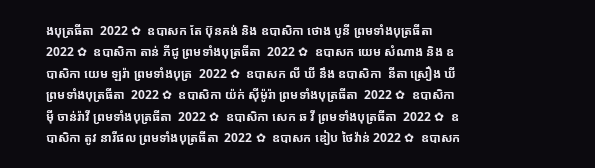ងបុត្រធីតា  2022 ✿  ឧបាសក តែ ប៊ុនគង់ និង ឧបាសិកា ថោង បូនី ព្រមទាំងបុត្រធីតា  2022 ✿  ឧបាសិកា តាន់ ភីជូ ព្រមទាំងបុត្រធីតា  2022 ✿  ឧបាសក យេម សំណាង និង ឧបាសិកា យេម ឡរ៉ា ព្រមទាំងបុត្រ  2022 ✿  ឧបាសក លី ឃី នឹង ឧបាសិកា  នីតា ស្រឿង ឃី  ព្រមទាំងបុត្រធីតា  2022 ✿  ឧបាសិកា យ៉ក់ សុីម៉ូរ៉ា ព្រមទាំងបុត្រធីតា  2022 ✿  ឧបាសិកា មុី ចាន់រ៉ាវី ព្រមទាំងបុត្រធីតា  2022 ✿  ឧបាសិកា សេក ឆ វី ព្រមទាំងបុត្រធីតា  2022 ✿  ឧបាសិកា តូវ នារីផល ព្រមទាំងបុត្រធីតា  2022 ✿  ឧបាសក ឌៀប ថៃវ៉ាន់ 2022 ✿  ឧបាសក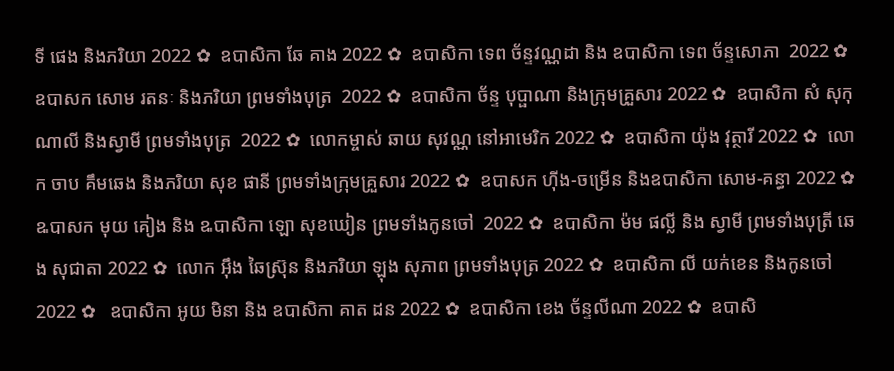ទី ផេង និងភរិយា 2022 ✿  ឧបាសិកា ឆែ គាង 2022 ✿  ឧបាសិកា ទេព ច័ន្ទវណ្ណដា និង ឧបាសិកា ទេព ច័ន្ទសោភា  2022 ✿  ឧបាសក សោម រតនៈ និងភរិយា ព្រមទាំងបុត្រ  2022 ✿  ឧបាសិកា ច័ន្ទ បុប្ផាណា និងក្រុមគ្រួសារ 2022 ✿  ឧបាសិកា សំ សុកុណាលី និងស្វាមី ព្រមទាំងបុត្រ  2022 ✿  លោកម្ចាស់ ឆាយ សុវណ្ណ នៅអាមេរិក 2022 ✿  ឧបាសិកា យ៉ុង វុត្ថារី 2022 ✿  លោក ចាប គឹមឆេង និងភរិយា សុខ ផានី ព្រមទាំងក្រុមគ្រួសារ 2022 ✿  ឧបាសក ហ៊ីង-ចម្រើន និងឧបាសិកា សោម-គន្ធា 2022 ✿  ឩបាសក មុយ គៀង និង ឩបាសិកា ឡោ សុខឃៀន ព្រមទាំងកូនចៅ  2022 ✿  ឧបាសិកា ម៉ម ផល្លី និង ស្វាមី ព្រមទាំងបុត្រី ឆេង សុជាតា 2022 ✿  លោក អ៊ឹង ឆៃស្រ៊ុន និងភរិយា ឡុង សុភាព ព្រមទាំងបុត្រ 2022 ✿  ឧបាសិកា លី យក់ខេន និងកូនចៅ 2022 ✿   ឧបាសិកា អូយ មិនា និង ឧបាសិកា គាត ដន 2022 ✿  ឧបាសិកា ខេង ច័ន្ទលីណា 2022 ✿  ឧបាសិ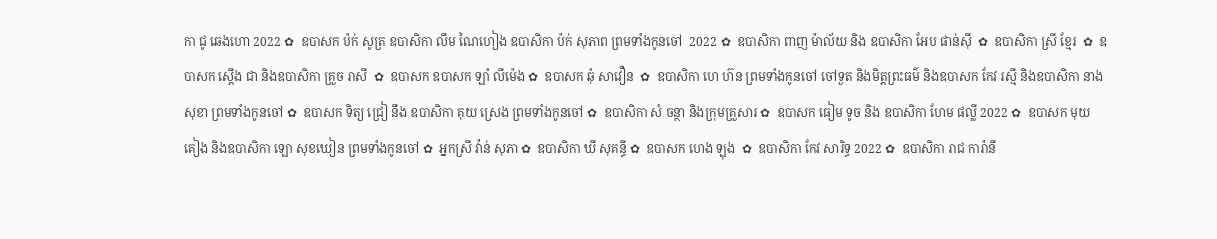កា ជូ ឆេងហោ 2022 ✿  ឧបាសក ប៉ក់ សូត្រ ឧបាសិកា លឹម ណៃហៀង ឧបាសិកា ប៉ក់ សុភាព ព្រមទាំងកូនចៅ  2022 ✿  ឧបាសិកា ពាញ ម៉ាល័យ និង ឧបាសិកា អែប ផាន់ស៊ី  ✿  ឧបាសិកា ស្រី ខ្មែរ  ✿  ឧបាសក ស្តើង ជា និងឧបាសិកា គ្រួច រាសី  ✿  ឧបាសក ឧបាសក ឡាំ លីម៉េង ✿  ឧបាសក ឆុំ សាវឿន  ✿  ឧបាសិកា ហេ ហ៊ន ព្រមទាំងកូនចៅ ចៅទួត និងមិត្តព្រះធម៌ និងឧបាសក កែវ រស្មី និងឧបាសិកា នាង សុខា ព្រមទាំងកូនចៅ ✿  ឧបាសក ទិត្យ ជ្រៀ នឹង ឧបាសិកា គុយ ស្រេង ព្រមទាំងកូនចៅ ✿  ឧបាសិកា សំ ចន្ថា និងក្រុមគ្រួសារ ✿  ឧបាសក ធៀម ទូច និង ឧបាសិកា ហែម ផល្លី 2022 ✿  ឧបាសក មុយ គៀង និងឧបាសិកា ឡោ សុខឃៀន ព្រមទាំងកូនចៅ ✿  អ្នកស្រី វ៉ាន់ សុភា ✿  ឧបាសិកា ឃី សុគន្ធី ✿  ឧបាសក ហេង ឡុង  ✿  ឧបាសិកា កែវ សារិទ្ធ 2022 ✿  ឧបាសិកា រាជ ការ៉ានី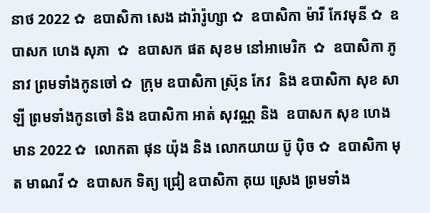នាថ 2022 ✿  ឧបាសិកា សេង ដារ៉ារ៉ូហ្សា ✿  ឧបាសិកា ម៉ារី កែវមុនី ✿  ឧបាសក ហេង សុភា  ✿  ឧបាសក ផត សុខម នៅអាមេរិក  ✿  ឧបាសិកា ភូ នាវ ព្រមទាំងកូនចៅ ✿  ក្រុម ឧបាសិកា ស្រ៊ុន កែវ  និង ឧបាសិកា សុខ សាឡី ព្រមទាំងកូនចៅ និង ឧបាសិកា អាត់ សុវណ្ណ និង  ឧបាសក សុខ ហេងមាន 2022 ✿  លោកតា ផុន យ៉ុង និង លោកយាយ ប៊ូ ប៉ិច ✿  ឧបាសិកា មុត មាណវី ✿  ឧបាសក ទិត្យ ជ្រៀ ឧបាសិកា គុយ ស្រេង ព្រមទាំង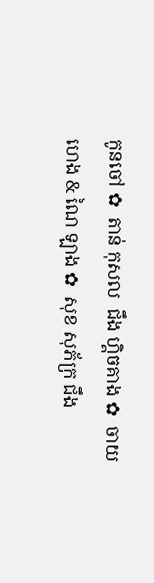កូនចៅ ✿  តាន់ កុសល  ជឹង ហ្គិចគាង ✿  ចាយ ហេង & ណៃ ឡាង ✿  សុខ សុភ័ក្រ ជឹង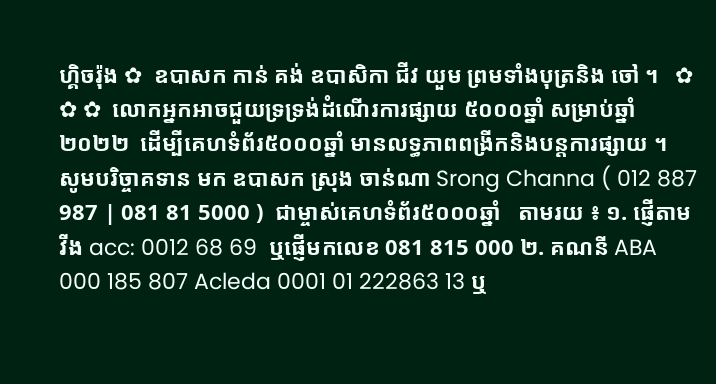ហ្គិចរ៉ុង ✿  ឧបាសក កាន់ គង់ ឧបាសិកា ជីវ យួម ព្រមទាំងបុត្រនិង ចៅ ។   ✿ ✿ ✿  លោកអ្នកអាចជួយទ្រទ្រង់ដំណើរការផ្សាយ ៥០០០ឆ្នាំ សម្រាប់ឆ្នាំ២០២២  ដើម្បីគេហទំព័រ៥០០០ឆ្នាំ មានលទ្ធភាពពង្រីកនិងបន្តការផ្សាយ ។  សូមបរិច្ចាគទាន មក ឧបាសក ស្រុង ចាន់ណា Srong Channa ( 012 887 987 | 081 81 5000 )  ជាម្ចាស់គេហទំព័រ៥០០០ឆ្នាំ   តាមរយ ៖ ១. ផ្ញើតាម វីង acc: 0012 68 69  ឬផ្ញើមកលេខ 081 815 000 ២. គណនី ABA 000 185 807 Acleda 0001 01 222863 13 ឬ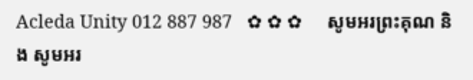Acleda Unity 012 887 987   ✿ ✿ ✿     សូមអរព្រះគុណ និង សូមអរ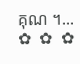គុណ ។...       ✿  ✿  ✿